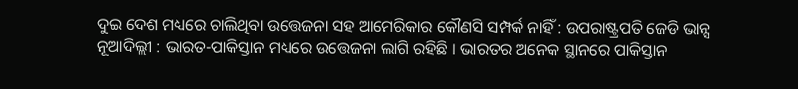ଦୁଇ ଦେଶ ମଧ୍ୟରେ ଚାଲିଥିବା ଉତ୍ତେଜନା ସହ ଆମେରିକାର କୌଣସି ସମ୍ପର୍କ ନାହିଁ : ଉପରାଷ୍ଟ୍ରପତି ଜେଡି ଭାନ୍ସ
ନୂଆଦିଲ୍ଲୀ : ଭାରତ-ପାକିସ୍ତାନ ମଧ୍ୟରେ ଉତ୍ତେଜନା ଲାଗି ରହିଛି । ଭାରତର ଅନେକ ସ୍ଥାନରେ ପାକିସ୍ତାନ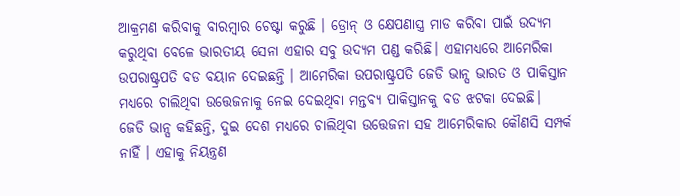ଆକ୍ରମଣ କରିବାକୁ ବାରମ୍ବାର ଚେଷ୍ଟା କରୁଛି । ଡ୍ରୋନ୍ ଓ କ୍ଷେପଣାସ୍ତ୍ର ମାଡ କରିବା ପାଇଁ ଉଦ୍ୟମ କରୁଥିବା ବେଳେ ଭାରତୀୟ ସେନା ଏହାର ସବୁ ଉଦ୍ୟମ ପଣ୍ଡ କରିଛି। ଏହାମଧ୍ୟରେ ଆମେରିକା ଉପରାଷ୍ଟ୍ରପତି ବଡ ବୟାନ ଦେଇଛନ୍ତି । ଆମେରିକା ଉପରାଷ୍ଟ୍ରପତି ଜେଡି ଭାନ୍ସ ଭାରତ ଓ ପାକିସ୍ତାନ ମଧ୍ୟରେ ଚାଲିଥିବା ଉତ୍ତେଜନାକୁ ନେଇ ଦେଇଥିବା ମନ୍ତବ୍ୟ ପାକିସ୍ତାନକୁ ବଡ ଝଟକା ଦେଇଛି।
ଜେଡି ଭାନ୍ସ କହିଛନ୍ତି, ଦୁଇ ଦେଶ ମଧ୍ୟରେ ଚାଲିଥିବା ଉତ୍ତେଜନା ସହ ଆମେରିକାର କୌଣସି ସମ୍ପର୍କ ନାହିଁ । ଏହାକୁ ନିୟନ୍ତ୍ରଣ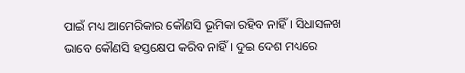ପାଇଁ ମଧ୍ୟ ଆମେରିକାର କୌଣସି ଭୂମିକା ରହିବ ନାହିଁ । ସିଧାସଳଖ ଭାବେ କୌଣସି ହସ୍ତକ୍ଷେପ କରିବ ନାହିଁ । ଦୁଇ ଦେଶ ମଧ୍ୟରେ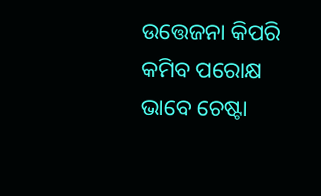ଉତ୍ତେଜନା କିପରି କମିବ ପରୋକ୍ଷ ଭାବେ ଚେଷ୍ଟା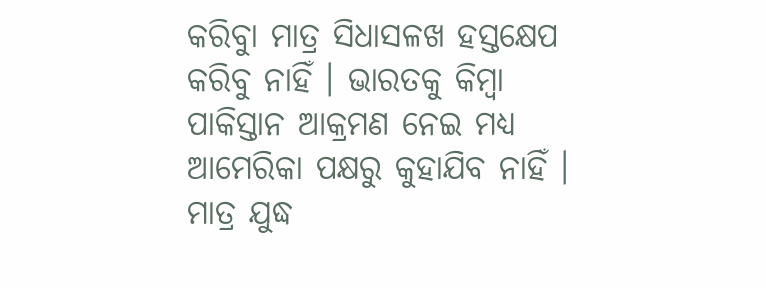କରିବାୁ ମାତ୍ର ସିଧାସଳଖ ହସ୍ତକ୍ଷେପ କରିବୁ ନାହିଁ । ଭାରତକୁ କିମ୍ବା ପାକିସ୍ତାନ ଆକ୍ରମଣ ନେଇ ମଧ୍ୟ ଆମେରିକା ପକ୍ଷରୁ କୁହାଯିବ ନାହିଁ । ମାତ୍ର ଯୁଦ୍ଧ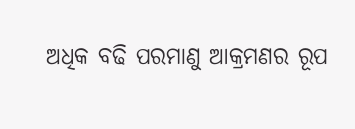ଅଧିକ ବଢି ପରମାଣୁ ଆକ୍ରମଣର ରୂପ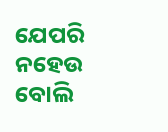ଯେପରି ନହେଉ ବୋଲି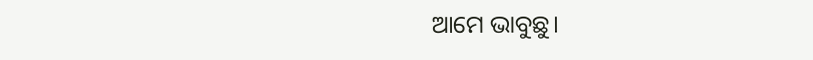ଆମେ ଭାବୁଛୁ।